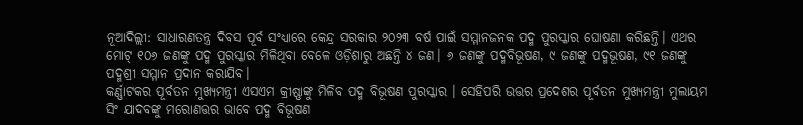ନୂଆଦିଲ୍ଲୀ: ସାଧାରଣତନ୍ତ୍ର ଦିବସ ପୂର୍ବ ସଂଧ୍ୟାରେ କେନ୍ଦ୍ର ସରକାର ୨୦୨୩ ବର୍ଷ ପାଇଁ ସମ୍ମାନଜନକ ପଦ୍ମ ପୁରସ୍କାର ଘୋଷଣା କରିଛନ୍ତି। ଏଥର ମୋଟ୍ ୧୦୬ ଜଣଙ୍କୁ ପଦ୍ମ ପୁରସ୍କାର ମିଳିଥିବା ବେଳେ ଓଡ଼ିଶାରୁ ଅଛନ୍ତି ୪ ଜଣ। ୬ ଜଣଙ୍କୁ ପଦ୍ମବିଭୂଷଣ, ୯ ଜଣଙ୍କୁ ପଦ୍ମଭୂଷଣ, ୯୧ ଜଣଙ୍କୁ ପଦ୍ମଶ୍ରୀ ସମ୍ମାନ ପ୍ରଦାନ କରାଯିବ।
କର୍ଣ୍ଣାଟକର ପୂର୍ବତନ ମୁଖ୍ୟମନ୍ତ୍ରୀ ଏସଏମ କ୍ରୀଷ୍ଣାଙ୍କୁ ମିଳିବ ପଦ୍ମ ବିଭୂଷଣ ପୁରସ୍କାର । ସେହିପରି ଉତ୍ତର ପ୍ରଦେଶର ପୂର୍ବତନ ମୁଖ୍ୟମନ୍ତ୍ରୀ ମୁଲାୟମ ସିଂ ଯାଦବଙ୍କୁ ମରୋଣତ୍ତର ଭାବେ ପଦ୍ମ ବିଭୂଷଣ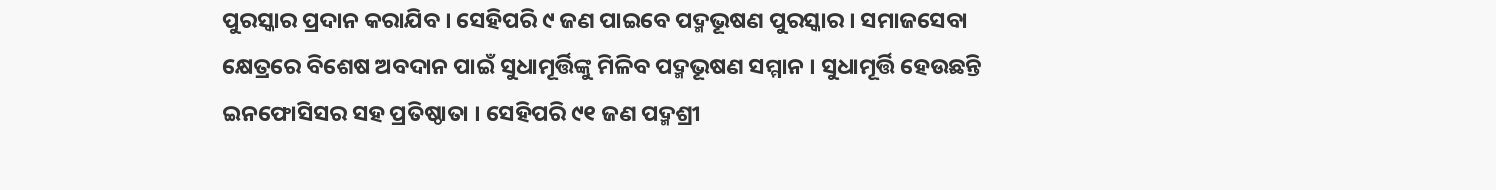ପୁରସ୍କାର ପ୍ରଦାନ କରାଯିବ । ସେହିପରି ୯ ଜଣ ପାଇବେ ପଦ୍ମଭୂଷଣ ପୁରସ୍କାର । ସମାଜସେବା କ୍ଷେତ୍ରରେ ବିଶେଷ ଅବଦାନ ପାଇଁ ସୁଧାମୂର୍ତ୍ତିଙ୍କୁ ମିଳିବ ପଦ୍ମଭୂଷଣ ସମ୍ମାନ । ସୁଧାମୂର୍ତ୍ତି ହେଉଛନ୍ତି ଇନଫୋସିସର ସହ ପ୍ରତିଷ୍ଠାତା । ସେହିପରି ୯୧ ଜଣ ପଦ୍ମଶ୍ରୀ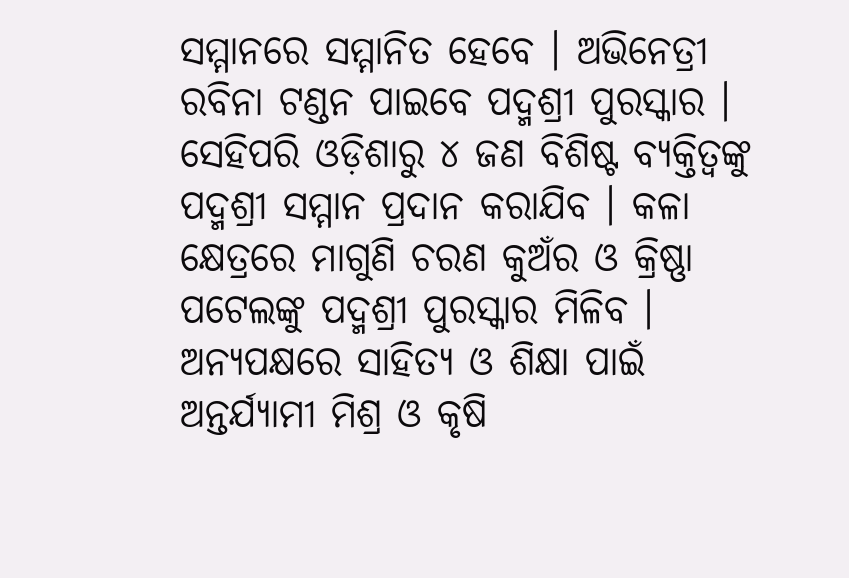ସମ୍ମାନରେ ସମ୍ମାନିତ ହେବେ । ଅଭିନେତ୍ରୀ ରବିନା ଟଣ୍ଡନ ପାଇବେ ପଦ୍ମଶ୍ରୀ ପୁରସ୍କାର ।
ସେହିପରି ଓଡ଼ିଶାରୁ ୪ ଜଣ ବିଶିଷ୍ଟ ବ୍ୟକ୍ତିତ୍ୱଙ୍କୁ ପଦ୍ମଶ୍ରୀ ସମ୍ମାନ ପ୍ରଦାନ କରାଯିବ । କଳା କ୍ଷେତ୍ରରେ ମାଗୁଣି ଚରଣ କୁଅଁର ଓ କ୍ରିଷ୍ଣା ପଟେଲଙ୍କୁ ପଦ୍ମଶ୍ରୀ ପୁରସ୍କାର ମିଳିବ । ଅନ୍ୟପକ୍ଷରେ ସାହିତ୍ୟ ଓ ଶିକ୍ଷା ପାଇଁ ଅନ୍ତର୍ଯ୍ୟାମୀ ମିଶ୍ର ଓ କୃଷି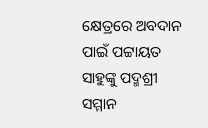କ୍ଷେତ୍ରରେ ଅବଦାନ ପାଇଁ ପଟ୍ଟାୟତ ସାହୁଙ୍କୁ ପଦ୍ମଶ୍ରୀ ସମ୍ମାନ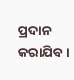ପ୍ରଦାନ କରାଯିବ ।